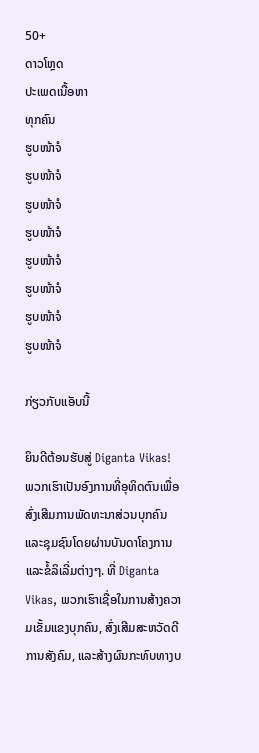50+
ດາວໂຫຼດ
ປະເພດເນື້ອຫາ
ທຸກຄົນ
ຮູບໜ້າຈໍ
ຮູບໜ້າຈໍ
ຮູບໜ້າຈໍ
ຮູບໜ້າຈໍ
ຮູບໜ້າຈໍ
ຮູບໜ້າຈໍ
ຮູບໜ້າຈໍ
ຮູບໜ້າຈໍ

ກ່ຽວກັບແອັບນີ້

ຍິນດີຕ້ອນຮັບສູ່ Diganta Vikas! ພວກເຮົາເປັນອົງການທີ່ອຸທິດຕົນເພື່ອສົ່ງເສີມການພັດທະນາສ່ວນບຸກຄົນ ແລະຊຸມຊົນໂດຍຜ່ານບັນດາໂຄງການ ແລະຂໍ້ລິເລີ່ມຕ່າງໆ. ທີ່ Diganta Vikas, ພວກເຮົາເຊື່ອໃນການສ້າງຄວາມເຂັ້ມແຂງບຸກຄົນ, ສົ່ງເສີມສະຫວັດດີການສັງຄົມ, ແລະສ້າງຜົນກະທົບທາງບ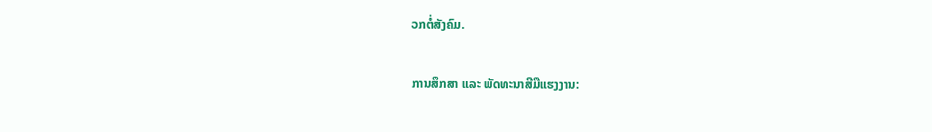ວກຕໍ່ສັງຄົມ.

ການສຶກສາ ແລະ ພັດທະນາສີມືແຮງງານ: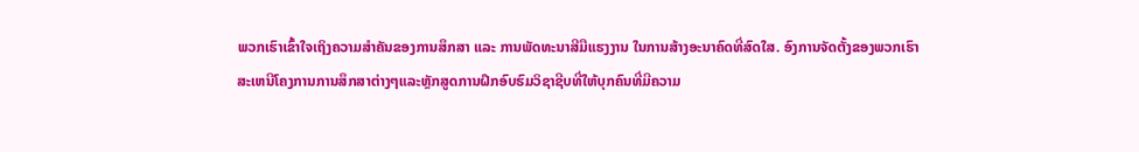ພວກເຮົາເຂົ້າໃຈເຖິງຄວາມສຳຄັນຂອງການສຶກສາ ແລະ ການພັດທະນາສີມືແຮງງານ ໃນການສ້າງອະນາຄົດທີ່ສົດໃສ. ອົງການຈັດຕັ້ງຂອງພວກເຮົາສະເຫນີໂຄງການການສຶກສາຕ່າງໆແລະຫຼັກສູດການຝຶກອົບຮົມວິຊາຊີບທີ່ໃຫ້ບຸກຄົນທີ່ມີຄວາມ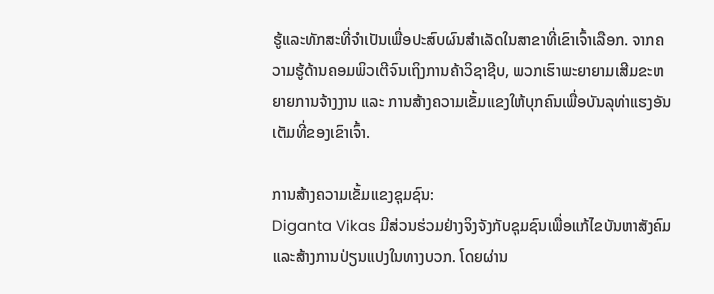ຮູ້ແລະທັກສະທີ່ຈໍາເປັນເພື່ອປະສົບຜົນສໍາເລັດໃນສາຂາທີ່ເຂົາເຈົ້າເລືອກ. ຈາກຄວາມຮູ້ດ້ານຄອມພິວເຕີຈົນເຖິງການຄ້າວິຊາຊີບ, ພວກເຮົາພະຍາຍາມເສີມຂະຫຍາຍການຈ້າງງານ ແລະ ການສ້າງຄວາມເຂັ້ມແຂງໃຫ້ບຸກຄົນເພື່ອບັນລຸທ່າແຮງອັນເຕັມທີ່ຂອງເຂົາເຈົ້າ.

ການສ້າງຄວາມເຂັ້ມແຂງຊຸມຊົນ:
Diganta Vikas ມີສ່ວນຮ່ວມຢ່າງຈິງຈັງກັບຊຸມຊົນເພື່ອແກ້ໄຂບັນຫາສັງຄົມແລະສ້າງການປ່ຽນແປງໃນທາງບວກ. ໂດຍຜ່ານ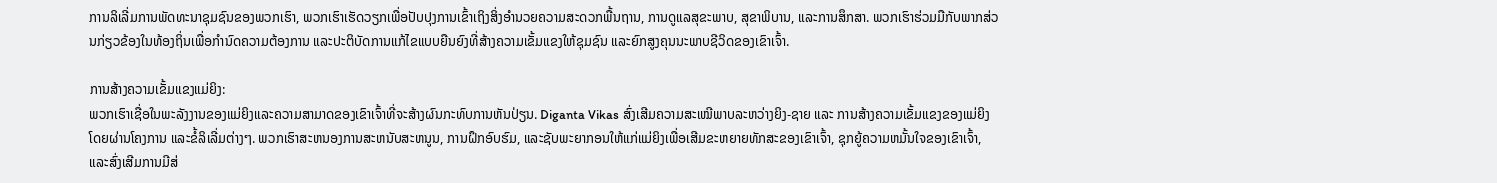ການລິເລີ່ມການພັດທະນາຊຸມຊົນຂອງພວກເຮົາ, ພວກເຮົາເຮັດວຽກເພື່ອປັບປຸງການເຂົ້າເຖິງສິ່ງອໍານວຍຄວາມສະດວກພື້ນຖານ, ການດູແລສຸຂະພາບ, ສຸຂາພິບານ, ແລະການສຶກສາ. ພວກເຮົາຮ່ວມມືກັບພາກສ່ວນກ່ຽວຂ້ອງໃນທ້ອງຖິ່ນເພື່ອກໍານົດຄວາມຕ້ອງການ ແລະປະຕິບັດການແກ້ໄຂແບບຍືນຍົງທີ່ສ້າງຄວາມເຂັ້ມແຂງໃຫ້ຊຸມຊົນ ແລະຍົກສູງຄຸນນະພາບຊີວິດຂອງເຂົາເຈົ້າ.

ການສ້າງຄວາມເຂັ້ມແຂງແມ່ຍິງ:
ພວກເຮົາເຊື່ອໃນພະລັງງານຂອງແມ່ຍິງແລະຄວາມສາມາດຂອງເຂົາເຈົ້າທີ່ຈະສ້າງຜົນກະທົບການຫັນປ່ຽນ. Diganta Vikas ສົ່ງເສີມຄວາມສະເໝີພາບລະຫວ່າງຍິງ-ຊາຍ ແລະ ການສ້າງຄວາມເຂັ້ມແຂງຂອງແມ່ຍິງໂດຍຜ່ານໂຄງການ ແລະຂໍ້ລິເລີ່ມຕ່າງໆ. ພວກເຮົາສະຫນອງການສະຫນັບສະຫນູນ, ການຝຶກອົບຮົມ, ແລະຊັບພະຍາກອນໃຫ້ແກ່ແມ່ຍິງເພື່ອເສີມຂະຫຍາຍທັກສະຂອງເຂົາເຈົ້າ, ຊຸກຍູ້ຄວາມຫມັ້ນໃຈຂອງເຂົາເຈົ້າ, ແລະສົ່ງເສີມການມີສ່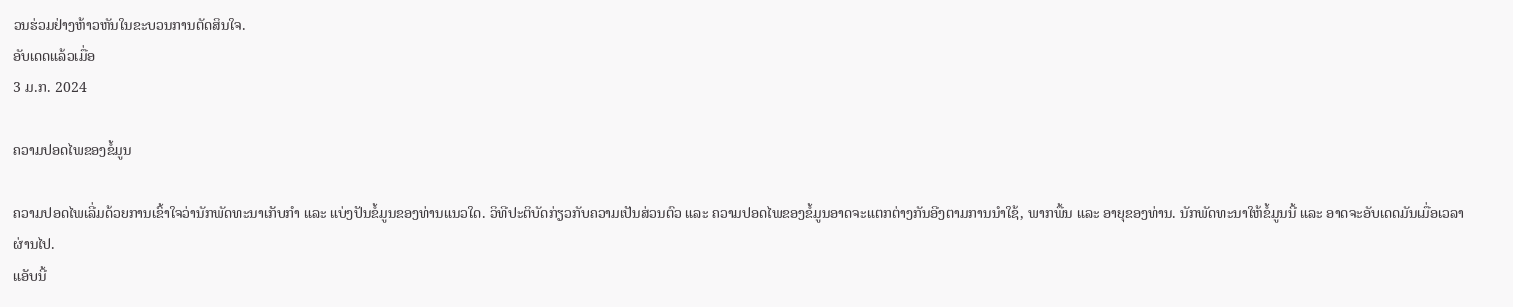ວນຮ່ວມຢ່າງຫ້າວຫັນໃນຂະບວນການຕັດສິນໃຈ.
ອັບເດດແລ້ວເມື່ອ
3 ມ.ກ. 2024

ຄວາມປອດໄພຂອງຂໍ້ມູນ

ຄວາມປອດໄພເລີ່ມດ້ວຍການເຂົ້າໃຈວ່ານັກພັດທະນາເກັບກຳ ແລະ ແບ່ງປັນຂໍ້ມູນຂອງທ່ານແນວໃດ. ວິທີປະຕິບັດກ່ຽວກັບຄວາມເປັນສ່ວນຕົວ ແລະ ຄວາມປອດໄພຂອງຂໍ້ມູນອາດຈະແຕກຕ່າງກັນອີງຕາມການນຳໃຊ້, ພາກພື້ນ ແລະ ອາຍຸຂອງທ່ານ. ນັກພັດທະນາໃຫ້ຂໍ້ມູນນີ້ ແລະ ອາດຈະອັບເດດມັນເມື່ອເວລາຜ່ານໄປ.
ແອັບນີ້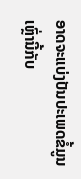ອາດຈະແບ່ງປັນປະເພດຂໍ້ມູນເຫຼົ່ານີ້ກັບ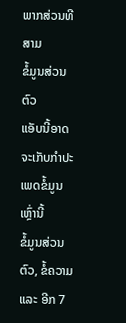ພາກສ່ວນທີສາມ
ຂໍ້ມູນສ່ວນຕົວ
ແອັບນີ້ອາດຈະເກັບກຳປະເພດຂໍ້ມູນເຫຼົ່ານີ້
ຂໍ້ມູນສ່ວນຕົວ, ຂໍ້ຄວາມ ແລະ ອີກ 7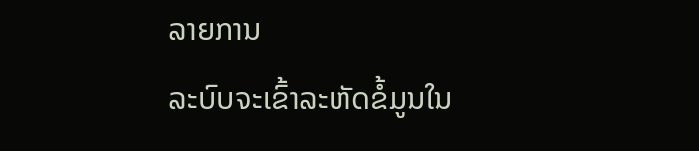ລາຍການ
ລະບົບຈະເຂົ້າລະຫັດຂໍ້ມູນໃນ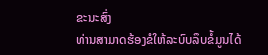ຂະນະສົ່ງ
ທ່ານສາມາດຮ້ອງຂໍໃຫ້ລະບົບລຶບຂໍ້ມູນໄດ້